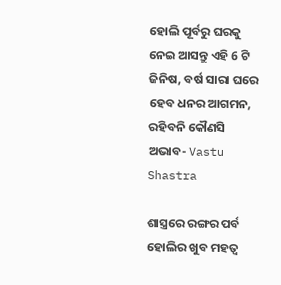ହୋଲି ପୂର୍ବରୁ ଘରକୁ ନେଇ ଆସନ୍ତୁ ଏହି 6 ଟି ଜିନିଷ, ବର୍ଷ ସାରା ଘରେ ହେବ ଧନର ଆଗମନ, ରହିବନି କୌଣସି ଅଭାବ- Vastu Shastra

ଶାସ୍ତ୍ରରେ ରଙ୍ଗର ପର୍ବ ହୋଲିର ଖୁବ ମହତ୍ଵ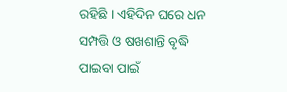ରହିଛି । ଏହିଦିନ ଘରେ ଧନ ସମ୍ପତ୍ତି ଓ ଷଖଶାନ୍ତି ବୃଦ୍ଧି ପାଇବା ପାଇଁ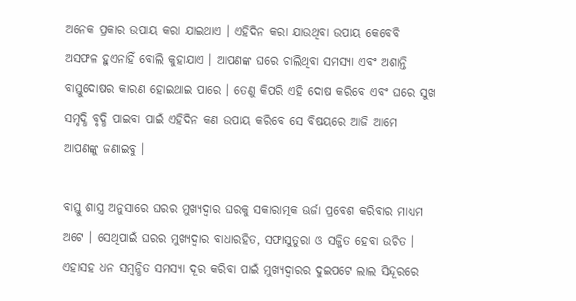ଅନେକ ପ୍ରକାର ଉପାୟ କରା ଯାଇଥାଏ । ଏହିଦିନ କରା ଯାଉଥିବା ଉପାୟ କେବେବି ଅସଫଳ ହୁଏନାହିଁ ବୋଲି କୁହାଯାଏ । ଆପଣଙ୍କ ଘରେ ଚାଲିଥିବା ସମସ୍ଯା ଏବଂ ଅଶାନ୍ତି ବାସ୍ତୁଦୋଷର କାରଣ ହୋଇଥାଇ ପାରେ । ତେଣୁ କିପରି ଏହି ଦୋଷ କରିବେ ଏବଂ ଘରେ ସୁଖ ସମୃଦ୍ଧି ବୃଦ୍ଧି ପାଇବା ପାଇଁ ଏହିଦିନ କଣ ଉପାୟ କରିବେ ସେ ବିଷୟରେ ଆଜି ଆମେ ଆପଣଙ୍କୁ ଜଣାଇବୁ ।

ବାସ୍ତୁ ଶାସ୍ତ୍ର ଅନୁସାରେ ଘରର ମୁଖ୍ୟଦ୍ଵାର ଘରକୁ ସକାରାତ୍ମକ ଊର୍ଜା ପ୍ରବେଶ କରିବାର ମାଧ୍ୟମ ଅଟେ । ସେଥିପାଇଁ ଘରର ମୁଖ୍ୟଦ୍ଵାର ବାଧାରହିତ, ସଫାସୁତୁରା ଓ ସଜ୍ଜିତ ହେବା ଉଚିତ । ଏହାସହ ଧନ ସମ୍ବନ୍ଧିତ ସମସ୍ଯା ଦୂର କରିବା ପାଇଁ ମୁଖ୍ୟଦ୍ବାରର ଦୁଇପଟେ ଲାଲ ସିନ୍ଦୂରରେ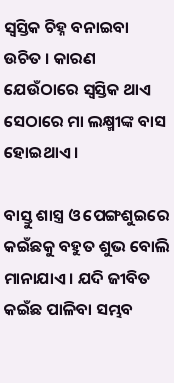ସ୍ଵସ୍ତିକ ଚିହ୍ନ ବନାଇବା ଉଚିତ । କାରଣ ଯେଉଁଠାରେ ସ୍ଵସ୍ତିକ ଥାଏ ସେଠାରେ ମା ଲକ୍ଷ୍ମୀଙ୍କ ବାସ ହୋଇଥାଏ ।

ବାସ୍ତୁ ଶାସ୍ତ୍ର ଓ ପେଙ୍ଗଶୁଇରେ କଇଁଛକୁ ବହୁତ ଶୁଭ ବୋଲି ମାନାଯାଏ । ଯଦି ଜୀବିତ କଇଁଛ ପାଳିବା ସମ୍ଭବ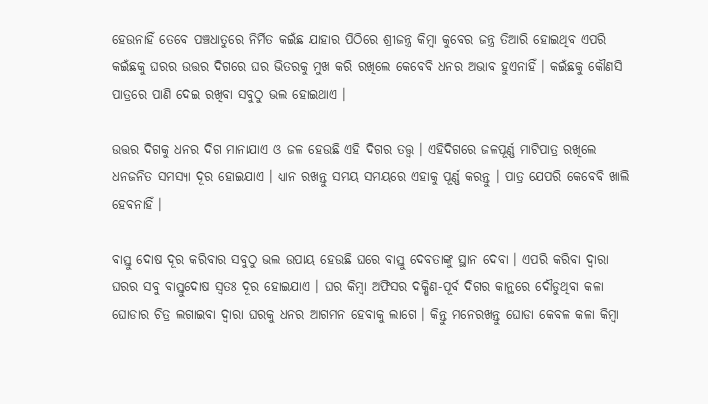ହେଉନାହିଁ ତେବେ ପଞ୍ଚଧାତୁରେ ନିର୍ମିତ କଇଁଛ ଯାହାର ପିଠିରେ ଶ୍ରୀଜନ୍ତ୍ର କିମ୍ବା କୁବେର ଜନ୍ତ୍ର ତିଆରି ହୋଇଥିବ ଏପରି କଇଁଛକୁ ଘରର ଉତ୍ତର ଦିଗରେ ଘର ଭିତରକୁ ମୁଖ କରି ରଖିଲେ କେବେବି ଧନର ଅଭାବ ହୁଏନାହିଁ । କଇଁଛକୁ କୌଣସି ପାତ୍ରରେ ପାଣି ଦେଇ ରଖିବା ସବୁଠୁ ଭଲ ହୋଇଥାଏ ।

ଉତ୍ତର ଦିଗକୁ ଧନର ଦିଗ ମାନାଯାଏ ଓ ଜଳ ହେଉଛି ଏହି ଦିଗର ତତ୍ତ୍ଵ । ଏହିଦିଗରେ ଜଳପୂର୍ଣ୍ଣ ମାଟିପାତ୍ର ରଖିଲେ ଧନଜନିତ ସମସ୍ଯା ଦୂର ହୋଇଯାଏ । ଧ୍ୟାନ ରଖନ୍ତୁ ସମୟ ସମୟରେ ଏହାକୁ ପୂର୍ଣ୍ଣ କରନ୍ତୁ । ପାତ୍ର ଯେପରି କେବେବି ଖାଲି ହେବନାହିଁ ।

ବାସ୍ତୁ ଦୋଷ ଦୂର କରିବାର ସବୁଠୁ ଭଲ ଉପାୟ ହେଉଛି ଘରେ ବାସ୍ତୁ ଦେବତାଙ୍କୁ ସ୍ଥାନ ଦେବା । ଏପରି କରିବା ଦ୍ଵାରା ଘରର ସବୁ ବାସ୍ତୁଦୋଷ ସ୍ଵତଃ ଦୂର ହୋଇଯାଏ । ଘର କିମ୍ବା ଅଫିସର ଦକ୍ଷିଣ-ପୂର୍ବ ଦିଗର କାନ୍ଥରେ ଦୌଡୁଥିବା କଳା ଘୋଡାର ଚିତ୍ର ଲଗାଇବା ଦ୍ଵାରା ଘରକୁ ଧନର ଆଗମନ ହେବାକୁ ଲାଗେ । କିନ୍ତୁ ମନେରଖନ୍ତୁ ଘୋଡା କେବଳ କଳା କିମ୍ବା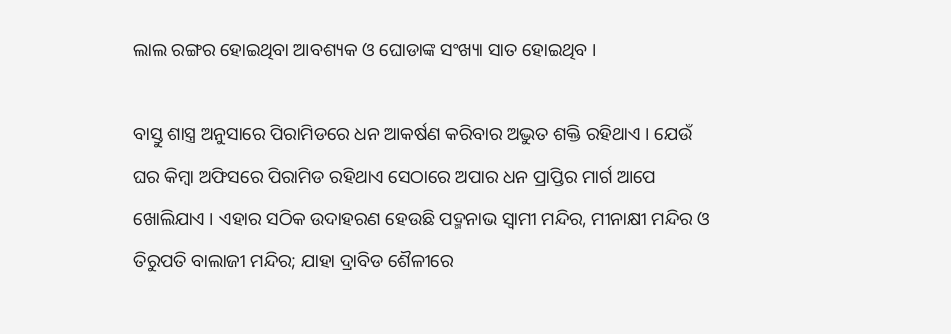ଲାଲ ରଙ୍ଗର ହୋଇଥିବା ଆବଶ୍ୟକ ଓ ଘୋଡାଙ୍କ ସଂଖ୍ୟା ସାତ ହୋଇଥିବ ।

ବାସ୍ତୁ ଶାସ୍ତ୍ର ଅନୁସାରେ ପିରାମିଡରେ ଧନ ଆକର୍ଷଣ କରିବାର ଅଦ୍ଭୁତ ଶକ୍ତି ରହିଥାଏ । ଯେଉଁ ଘର କିମ୍ବା ଅଫିସରେ ପିରାମିଡ ରହିଥାଏ ସେଠାରେ ଅପାର ଧନ ପ୍ରାପ୍ତିର ମାର୍ଗ ଆପେ ଖୋଲିଯାଏ । ଏହାର ସଠିକ ଉଦାହରଣ ହେଉଛି ପଦ୍ମନାଭ ସ୍ଵାମୀ ମନ୍ଦିର, ମୀନାକ୍ଷୀ ମନ୍ଦିର ଓ ତିରୁପତି ବାଲାଜୀ ମନ୍ଦିର; ଯାହା ଦ୍ରାବିଡ ଶୈଳୀରେ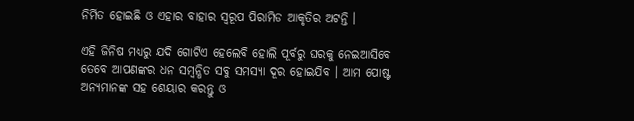ନିର୍ମିତ ହୋଇଛି ଓ ଏହାର ବାହାର ସ୍ୱରୂପ ପିରାମିଡ ଆକୃତିର ଅଟନ୍ତି ।

ଏହି ଜିନିଷ ମଧ୍ୟରୁ ଯଦି ଗୋଟିଏ ହେଲେବି ହୋଲି ପୂର୍ବରୁ ଘରକୁ ନେଇଆସିବେ ତେବେ ଆପଣଙ୍କର ଧନ ସମ୍ବନ୍ଧିତ ସବୁ ସମସ୍ଯା ଦୂର ହୋଇଯିବ । ଆମ ପୋଷ୍ଟ ଅନ୍ୟମାନଙ୍କ ସହ ଶେୟାର କରନ୍ତୁ ଓ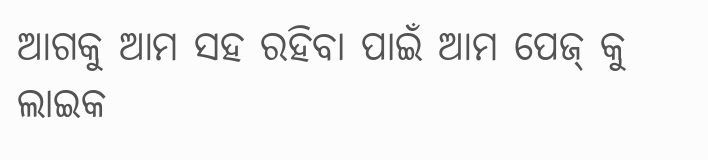ଆଗକୁ ଆମ ସହ ରହିବା ପାଇଁ ଆମ ପେଜ୍ କୁ ଲାଇକ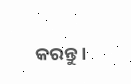କରନ୍ତୁ ।